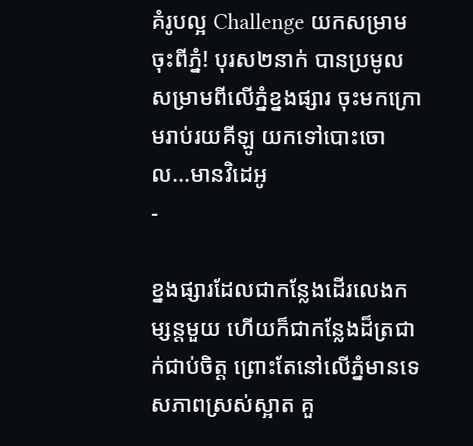គំរូបល្អ Challenge យកសម្រាមចុះពីភ្នំ! បុរស២នាក់ បានប្រមូលសម្រាមពីលើភ្នំខ្នងផ្សារ ចុះមកក្រោមរាប់រយគីឡូ យកទៅបោះចោល...មានវិដេអូ
-

ខ្នងផ្សារដែលជាកន្លែងដើរលេងកម្សន្តមួយ ហើយក៏ជាកន្លែងដ៏ត្រជាក់ជាប់ចិត្ត ព្រោះតែនៅលើភ្នំមានទេសភាពស្រស់ស្អាត គួ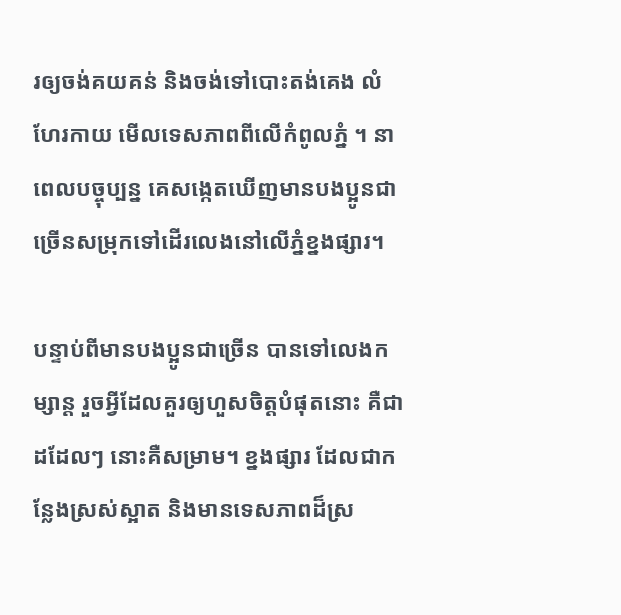រឲ្យចង់គយគន់ និងចង់ទៅបោះតង់គេង លំហែរកាយ មើលទេសភាពពីលើកំពូលភ្នំ ។ នាពេលបច្ចុប្បន្ន គេសង្កេតឃើញមានបងប្អូនជាច្រើនសម្រុកទៅដើរលេងនៅលើភ្នំខ្នងផ្សារ។

បន្ទាប់ពីមានបងប្អូនជាច្រើន បានទៅលេងកម្សាន្ត រួចអ្វីដែលគួរឲ្យហួសចិត្តបំផុតនោះ គឺជាដដែលៗ នោះគឺសម្រាម។ ខ្នងផ្សារ ដែលជាកន្លែងស្រស់ស្អាត និងមានទេសភាពដ៏ស្រ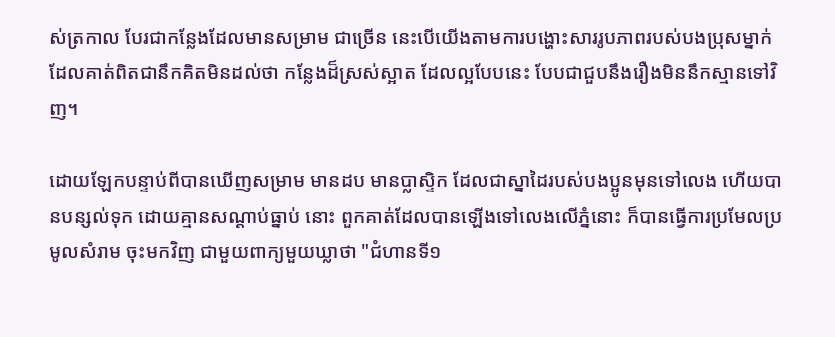ស់ត្រកាល បែរជាកន្លែងដែលមានសម្រាម ជាច្រើន នេះបើយើងតាមការបង្ហោះសាររូបភាពរបស់បងប្រុសម្នាក់ ដែលគាត់ពិតជានឹកគិតមិនដល់ថា កន្លែងដ៏ស្រស់ស្អាត ដែលល្អបែបនេះ បែបជាជួបនឹងរឿងមិននឹកស្មានទៅវិញ។

ដោយឡែកបន្ទាប់ពីបានឃើញសម្រាម មានដប មានប្លាស្ទិក ដែលជាស្នាដៃរបស់បងប្អូនមុនទៅលេង ហើយបានបន្សល់ទុក ដោយគ្មានសណ្តាប់ធ្នាប់ នោះ ពួកគាត់ដែលបានឡើងទៅលេងលើភ្នំនោះ ក៏បានធ្វើការប្រមែលប្រមូលសំរាម ចុះមកវិញ ជាមួយពាក្យមួយឃ្លាថា "ជំហានទី១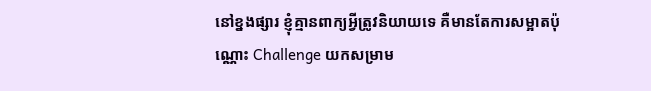នៅខ្នងផ្សារ ខ្ញុំគ្មានពាក្យអ្វីត្រូវនិយាយទេ គឺមានតែការសម្អាតប៉ុណ្ណោះ Challenge យកសម្រាម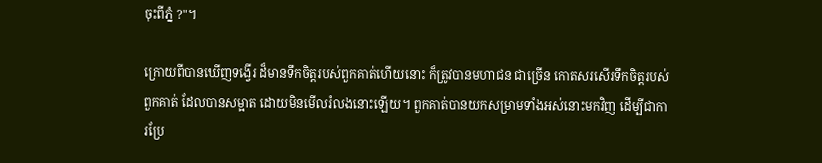ចុះពីភ្នំ ?"។

ក្រោយពីបានឃើញទង្វើរ ដ៏មានទឹកចិត្តរបស់ពួកគាត់ហើយនោះ ក៏ត្រូវបានមហាជន ជាច្រើន កោតសរសើរទឹកចិត្តរបស់ពួកគាត់ ដែលបានសម្អាត ដោយមិនមើលរំលងនោះឡើយ។ ពួកគាត់បានយកសម្រាមទាំងអស់នោះមកវិញ ដើម្បីជាការប្រែ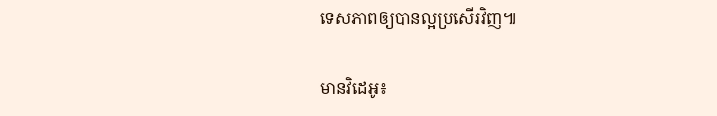ទេសភាពឲ្យបានល្អប្រសើរវិញ៕

មានវិដេអូ៖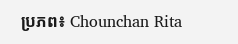ប្រភព៖ Chounchan Rita